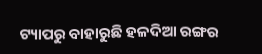ଟ୍ୟାପରୁ ବାହାରୁଛି ହଳଦିଆ ରଙ୍ଗର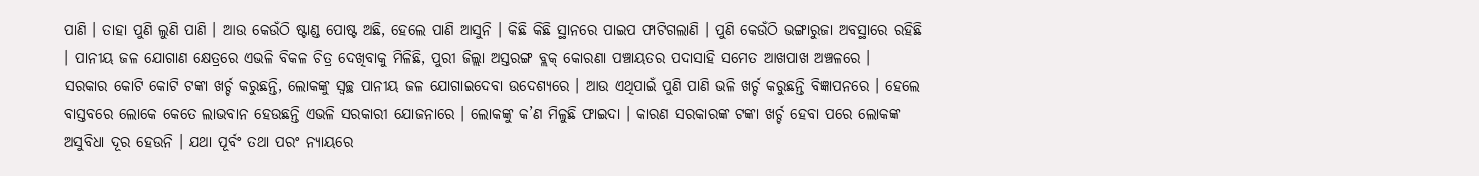ପାଣି । ତାହା ପୁଣି ଲୁଣି ପାଣି । ଆଉ କେଉଁଠି ଷ୍ଟାଣ୍ଡ ପୋଷ୍ଟ ଅଛି, ହେଲେ ପାଣି ଆସୁନି । କିଛି କିଛି ସ୍ଥାନରେ ପାଇପ ଫାଟିଗଲାଣି । ପୁଣି କେଉଁଠି ଭଙ୍ଗାରୁଜା ଅବସ୍ଥାରେ ରହିଛି । ପାନୀୟ ଜଳ ଯୋଗାଣ କ୍ଷେତ୍ରରେ ଏଭଳି ବିକଳ ଚିତ୍ର ଦେଖିବାକୁ ମିଳିଛି, ପୁରୀ ଜିଲ୍ଲା ଅସ୍ତରଙ୍ଗ ବ୍ଲକ୍ କୋରଣା ପଞ୍ଚାୟତର ପଦାସାହି ସମେତ ଆଖପାଖ ଅଞ୍ଚଳରେ ।
ସରକାର କୋଟି କୋଟି ଟଙ୍କା ଖର୍ଚ୍ଚ କରୁଛନ୍ତି, ଲୋକଙ୍କୁ ସ୍ୱଚ୍ଛ ପାନୀୟ ଜଳ ଯୋଗାଇଦେବା ଉଦେଶ୍ୟରେ । ଆଉ ଏଥିପାଇଁ ପୁଣି ପାଣି ଭଳି ଖର୍ଚ୍ଚ କରୁଛନ୍ତି ବିଜ୍ଞାପନରେ । ହେଲେ ବାସ୍ତବରେ ଲୋକେ କେତେ ଲାଭବାନ ହେଉଛନ୍ତି ଏଭଳି ସରକାରୀ ଯୋଜନାରେ । ଲୋକଙ୍କୁ କ’ଣ ମିଳୁଛି ଫାଇଦା । କାରଣ ସରକାରଙ୍କ ଟଙ୍କା ଖର୍ଚ୍ଚ ହେବା ପରେ ଲୋକଙ୍କ ଅସୁବିଧା ଦୂର ହେଉନି । ଯଥା ପୂର୍ବଂ ତଥା ପରଂ ନ୍ୟାୟରେ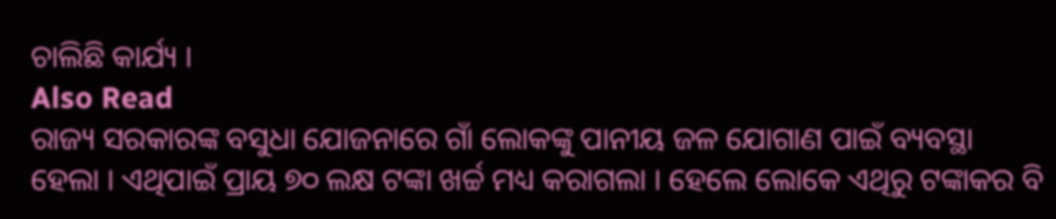ଚାଲିଛି କାର୍ଯ୍ୟ ।
Also Read
ରାଜ୍ୟ ସରକାରଙ୍କ ବସୁଧା ଯୋଜନାରେ ଗାଁ ଲୋକଙ୍କୁ ପାନୀୟ ଜଳ ଯୋଗାଣ ପାଇଁ ବ୍ୟବସ୍ଥା ହେଲା । ଏଥିପାଇଁ ପ୍ରାୟ ୭୦ ଲକ୍ଷ ଟଙ୍କା ଖର୍ଚ୍ଚ ମଧ୍ୟ କରାଗଲା । ହେଲେ ଲୋକେ ଏଥିରୁ ଟଙ୍କାକର ବି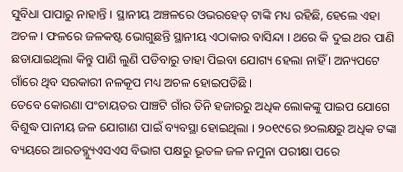ସୁବିଧା ପାପାରୁ ନାହାନ୍ତି । ସ୍ଥାନୀୟ ଅଞ୍ଚଳରେ ଓଭରହେଡ୍ ଟାଙ୍କି ମଧ୍ୟ ରହିଛି, ହେଲେ ଏହା ଅଚଳ । ଫଳରେ ଜଳକଷ୍ଟ ଭୋଗୁଛନ୍ତି ସ୍ଥାନୀୟ ଏଠାକାର ବାସିନ୍ଦା । ଥରେ କି ଦୁଇ ଥର ପାଣି ଛଡାଯାଇଥିଲା କିନ୍ତୁ ପାଣି ଲୁଣି ପଡିବାରୁ ତାହା ପିଇବା ଯୋଗ୍ୟ ହେଲା ନାହିଁ । ଅନ୍ୟପଟେ ଗାଁରେ ଥିବ ସରକାରୀ ନଳକୂପ ମଧ୍ୟ ଅଚଳ ହୋଇପଡିଛି ।
ତେବେ କୋରଣା ପଂଚାୟତର ପାଞ୍ଚଟି ଗାଁର ତିନି ହଜାରରୁ ଅଧିକ ଲୋକଙ୍କୁ ପାଇପ ଯୋଗେ ବିଶୁଦ୍ଧ ପାନୀୟ ଜଳ ଯୋଗାଣ ପାଇଁ ବ୍ୟବସ୍ଥା ହୋଇଥିଲା । ୨୦୧୯ରେ ୭୦ଲକ୍ଷରୁ ଅଧିକ ଟଙ୍କା ବ୍ୟୟରେ ଆରଡବ୍ଲ୍ୟୁଏସଏସ ବିଭାଗ ପକ୍ଷରୁ ଭୂତଳ ଜଳ ନମୁନା ପରୀକ୍ଷା ପରେ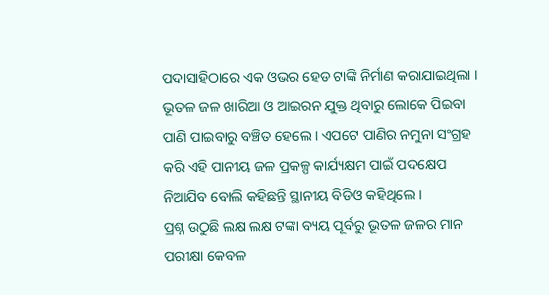ପଦାସାହିଠାରେ ଏକ ଓଭର ହେଡ ଟାଙ୍କି ନିର୍ମାଣ କରାଯାଇଥିଲା । ଭୂତଳ ଜଳ ଖାରିଆ ଓ ଆଇରନ ଯୁକ୍ତ ଥିବାରୁ ଲୋକେ ପିଇବା ପାଣି ପାଇବାରୁ ବଞ୍ଚିତ ହେଲେ । ଏପଟେ ପାଣିର ନମୁନା ସଂଗ୍ରହ କରି ଏହି ପାନୀୟ ଜଳ ପ୍ରକଳ୍ପ କାର୍ଯ୍ୟକ୍ଷମ ପାଇଁ ପଦକ୍ଷେପ ନିଆଯିବ ବୋଲି କହିଛନ୍ତି ସ୍ଥାନୀୟ ବିଡିଓ କହିଥିଲେ ।
ପ୍ରଶ୍ନ ଉଠୁଛି ଲକ୍ଷ ଲକ୍ଷ ଟଙ୍କା ବ୍ୟୟ ପୂର୍ବରୁ ଭୂତଳ ଜଳର ମାନ ପରୀକ୍ଷା କେବଳ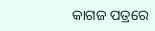କାଗଜ ପତ୍ରରେ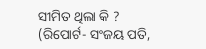ସୀମିତ ଥିଲା କି ?
(ରିପୋର୍ଟ- ସଂଜୟ ପତି,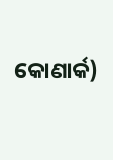କୋଣାର୍କ)